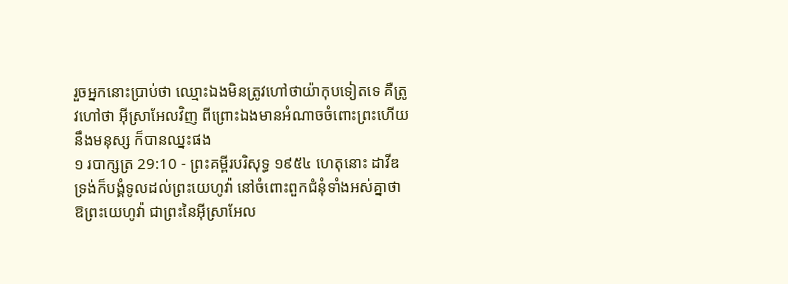រួចអ្នកនោះប្រាប់ថា ឈ្មោះឯងមិនត្រូវហៅថាយ៉ាកុបទៀតទេ គឺត្រូវហៅថា អ៊ីស្រាអែលវិញ ពីព្រោះឯងមានអំណាចចំពោះព្រះហើយនឹងមនុស្ស ក៏បានឈ្នះផង
១ របាក្សត្រ 29:10 - ព្រះគម្ពីរបរិសុទ្ធ ១៩៥៤ ហេតុនោះ ដាវីឌទ្រង់ក៏បង្គំទូលដល់ព្រះយេហូវ៉ា នៅចំពោះពួកជំនុំទាំងអស់គ្នាថា ឱព្រះយេហូវ៉ា ជាព្រះនៃអ៊ីស្រាអែល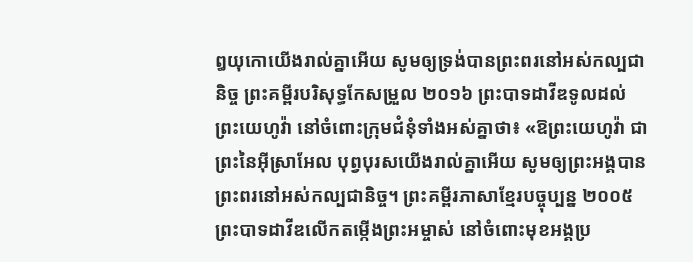ឰយុកោយើងរាល់គ្នាអើយ សូមឲ្យទ្រង់បានព្រះពរនៅអស់កល្បជានិច្ច ព្រះគម្ពីរបរិសុទ្ធកែសម្រួល ២០១៦ ព្រះបាទដាវីឌទូលដល់ព្រះយេហូវ៉ា នៅចំពោះក្រុមជំនុំទាំងអស់គ្នាថា៖ «ឱព្រះយេហូវ៉ា ជាព្រះនៃអ៊ីស្រាអែល បុព្វបុរសយើងរាល់គ្នាអើយ សូមឲ្យព្រះអង្គបានព្រះពរនៅអស់កល្បជានិច្ច។ ព្រះគម្ពីរភាសាខ្មែរបច្ចុប្បន្ន ២០០៥ ព្រះបាទដាវីឌលើកតម្កើងព្រះអម្ចាស់ នៅចំពោះមុខអង្គប្រ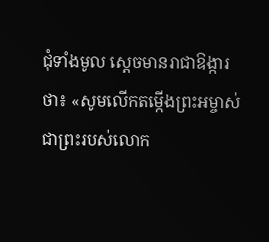ជុំទាំងមូល ស្ដេចមានរាជាឱង្ការថា៖ «សូមលើកតម្កើងព្រះអម្ចាស់ ជាព្រះរបស់លោក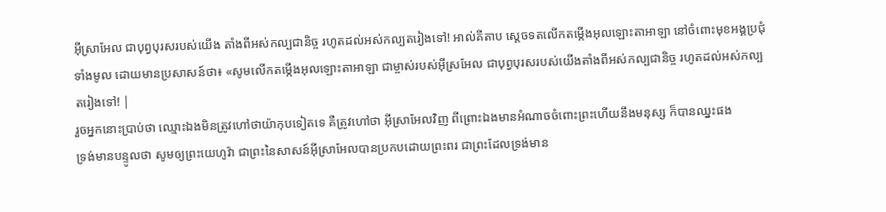អ៊ីស្រាអែល ជាបុព្វបុរសរបស់យើង តាំងពីអស់កល្បជានិច្ច រហូតដល់អស់កល្បតរៀងទៅ! អាល់គីតាប ស្តេចទតលើកតម្កើងអុលឡោះតាអាឡា នៅចំពោះមុខអង្គប្រជុំទាំងមូល ដោយមានប្រសាសន៍ថា៖ «សូមលើកតម្កើងអុលឡោះតាអាឡា ជាម្ចាស់របស់អ៊ីស្រអែល ជាបុព្វបុរសរបស់យើងតាំងពីអស់កល្បជានិច្ច រហូតដល់អស់កល្បតរៀងទៅ! |
រួចអ្នកនោះប្រាប់ថា ឈ្មោះឯងមិនត្រូវហៅថាយ៉ាកុបទៀតទេ គឺត្រូវហៅថា អ៊ីស្រាអែលវិញ ពីព្រោះឯងមានអំណាចចំពោះព្រះហើយនឹងមនុស្ស ក៏បានឈ្នះផង
ទ្រង់មានបន្ទូលថា សូមឲ្យព្រះយេហូវ៉ា ជាព្រះនៃសាសន៍អ៊ីស្រាអែលបានប្រកបដោយព្រះពរ ជាព្រះដែលទ្រង់មាន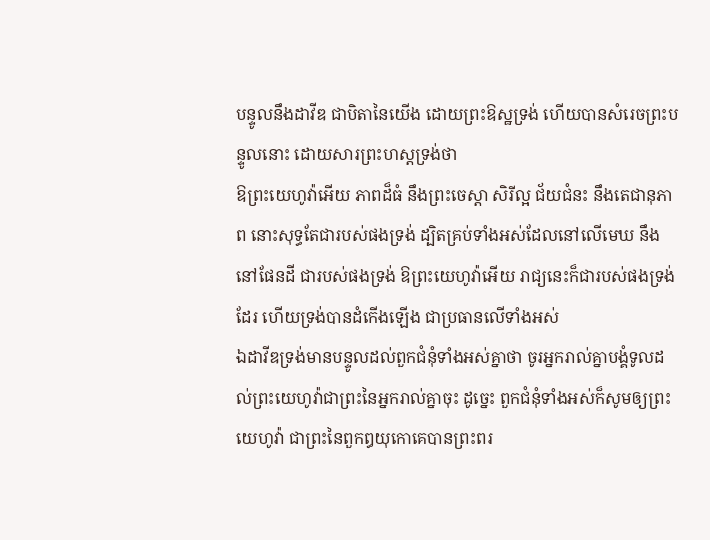បន្ទូលនឹងដាវីឌ ជាបិតានៃយើង ដោយព្រះឱស្ឋទ្រង់ ហើយបានសំរេចព្រះបន្ទូលនោះ ដោយសារព្រះហស្តទ្រង់ថា
ឱព្រះយេហូវ៉ាអើយ ភាពដ៏ធំ នឹងព្រះចេស្តា សិរីល្អ ជ័យជំនះ នឹងតេជានុភាព នោះសុទ្ធតែជារបស់ផងទ្រង់ ដ្បិតគ្រប់ទាំងអស់ដែលនៅលើមេឃ នឹងនៅផែនដី ជារបស់ផងទ្រង់ ឱព្រះយេហូវ៉ាអើយ រាជ្យនេះក៏ជារបស់ផងទ្រង់ដែរ ហើយទ្រង់បានដំកើងឡើង ជាប្រធានលើទាំងអស់
ឯដាវីឌទ្រង់មានបន្ទូលដល់ពួកជំនុំទាំងអស់គ្នាថា ចូរអ្នករាល់គ្នាបង្គំទូលដល់ព្រះយេហូវ៉ាជាព្រះនៃអ្នករាល់គ្នាចុះ ដូច្នេះ ពួកជំនុំទាំងអស់ក៏សូមឲ្យព្រះយេហូវ៉ា ជាព្រះនៃពួកឰយុកោគេបានព្រះពរ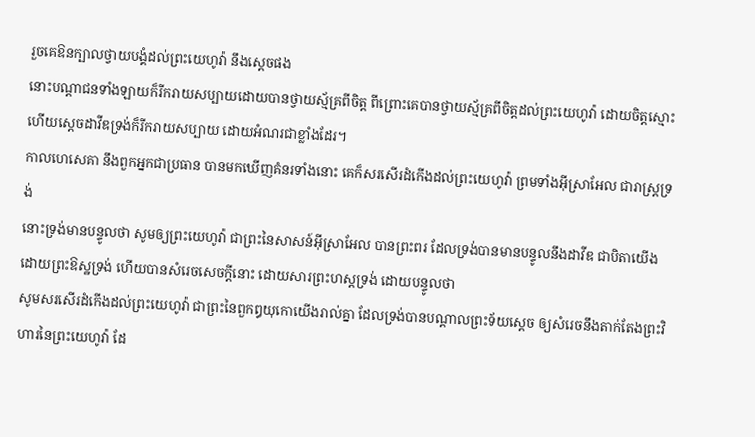រួចគេឱនក្បាលថ្វាយបង្គំដល់ព្រះយេហូវ៉ា នឹងស្តេចផង
នោះបណ្តាជនទាំងឡាយក៏រីករាយសប្បាយដោយបានថ្វាយស្ម័គ្រពីចិត្ត ពីព្រោះគេបានថ្វាយស្ម័គ្រពីចិត្តដល់ព្រះយេហូវ៉ា ដោយចិត្តស្មោះ ហើយស្តេចដាវីឌទ្រង់ក៏រីករាយសប្បាយ ដោយអំណរជាខ្លាំងដែរ។
កាលហេសេគា នឹងពួកអ្នកជាប្រធាន បានមកឃើញគំនរទាំងនោះ គេក៏សរសើរដំកើងដល់ព្រះយេហូវ៉ា ព្រមទាំងអ៊ីស្រាអែល ជារាស្ត្រទ្រង់
នោះទ្រង់មានបន្ទូលថា សូមឲ្យព្រះយេហូវ៉ា ជាព្រះនៃសាសន៍អ៊ីស្រាអែល បានព្រះពរ ដែលទ្រង់បានមានបន្ទូលនឹងដាវីឌ ជាបិតាយើង ដោយព្រះឱស្ឋទ្រង់ ហើយបានសំរេចសេចក្ដីនោះ ដោយសារព្រះហស្តទ្រង់ ដោយបន្ទូលថា
សូមសរសើរដំកើងដល់ព្រះយេហូវ៉ា ជាព្រះនៃពួកឰយុកោយើងរាល់គ្នា ដែលទ្រង់បានបណ្តាលព្រះទ័យស្តេច ឲ្យសំរេចនឹងតាក់តែងព្រះវិហារនៃព្រះយេហូវ៉ា ដែ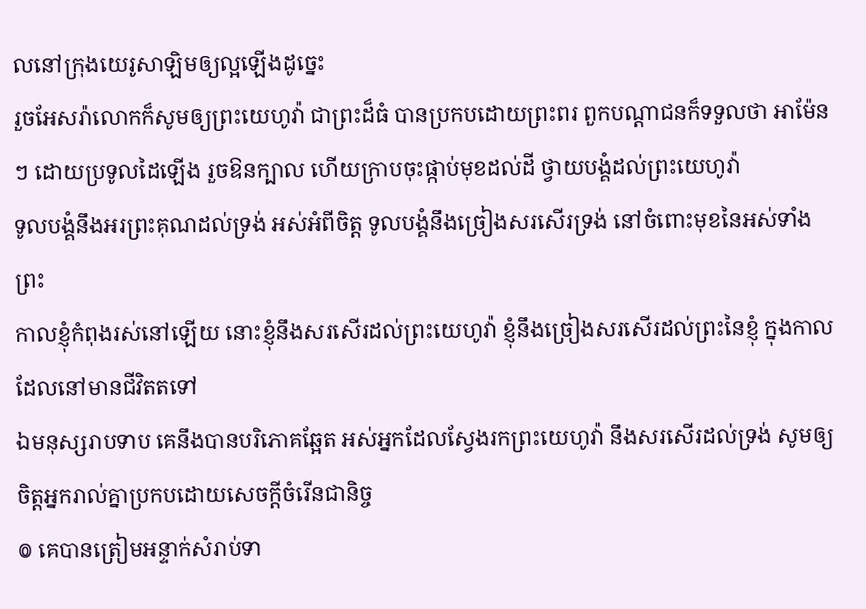លនៅក្រុងយេរូសាឡិមឲ្យល្អឡើងដូច្នេះ
រួចអែសរ៉ាលោកក៏សូមឲ្យព្រះយេហូវ៉ា ជាព្រះដ៏ធំ បានប្រកបដោយព្រះពរ ពួកបណ្តាជនក៏ទទួលថា អាម៉ែនៗ ដោយប្រទូលដៃឡើង រួចឱនក្បាល ហើយក្រាបចុះផ្កាប់មុខដល់ដី ថ្វាយបង្គំដល់ព្រះយេហូវ៉ា
ទូលបង្គំនឹងអរព្រះគុណដល់ទ្រង់ អស់អំពីចិត្ត ទូលបង្គំនឹងច្រៀងសរសើរទ្រង់ នៅចំពោះមុខនៃអស់ទាំងព្រះ
កាលខ្ញុំកំពុងរស់នៅឡើយ នោះខ្ញុំនឹងសរសើរដល់ព្រះយេហូវ៉ា ខ្ញុំនឹងច្រៀងសរសើរដល់ព្រះនៃខ្ញុំ ក្នុងកាលដែលនៅមានជីវិតតទៅ
ឯមនុស្សរាបទាប គេនឹងបានបរិភោគឆ្អែត អស់អ្នកដែលស្វែងរកព្រះយេហូវ៉ា នឹងសរសើរដល់ទ្រង់ សូមឲ្យចិត្តអ្នករាល់គ្នាប្រកបដោយសេចក្ដីចំរើនជានិច្ច
៙ គេបានត្រៀមអន្ទាក់សំរាប់ទា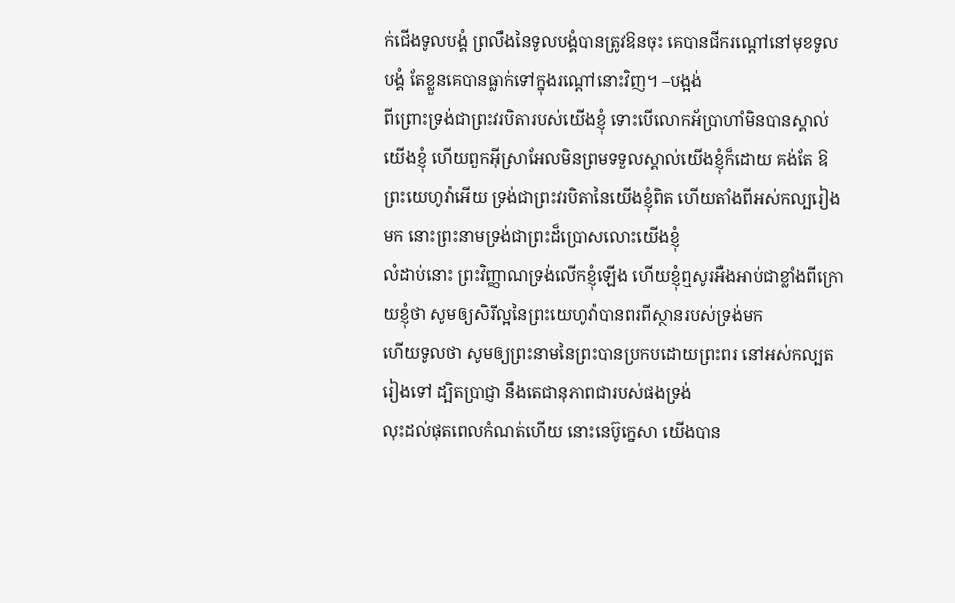ក់ជើងទូលបង្គំ ព្រលឹងនៃទូលបង្គំបានត្រូវឱនចុះ គេបានជីករណ្តៅនៅមុខទូលបង្គំ តែខ្លួនគេបានធ្លាក់ទៅក្នុងរណ្តៅនោះវិញ។ –បង្អង់
ពីព្រោះទ្រង់ជាព្រះវរបិតារបស់យើងខ្ញុំ ទោះបើលោកអ័ប្រាហាំមិនបានស្គាល់យើងខ្ញុំ ហើយពួកអ៊ីស្រាអែលមិនព្រមទទួលស្គាល់យើងខ្ញុំក៏ដោយ គង់តែ ឱព្រះយេហូវ៉ាអើយ ទ្រង់ជាព្រះវរបិតានៃយើងខ្ញុំពិត ហើយតាំងពីអស់កល្បរៀងមក នោះព្រះនាមទ្រង់ជាព្រះដ៏ប្រោសលោះយើងខ្ញុំ
លំដាប់នោះ ព្រះវិញ្ញាណទ្រង់លើកខ្ញុំឡើង ហើយខ្ញុំឮសូរអឺងអាប់ជាខ្លាំងពីក្រោយខ្ញុំថា សូមឲ្យសិរីល្អនៃព្រះយេហូវ៉ាបានពរពីស្ថានរបស់ទ្រង់មក
ហើយទូលថា សូមឲ្យព្រះនាមនៃព្រះបានប្រកបដោយព្រះពរ នៅអស់កល្បតរៀងទៅ ដ្បិតប្រាជ្ញា នឹងតេជានុភាពជារបស់ផងទ្រង់
លុះដល់ផុតពេលកំណត់ហើយ នោះនេប៊ូក្នេសា យើងបាន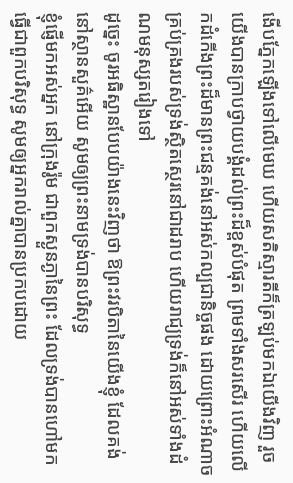ងើបភ្នែកឡើងទៅលើមេឃ ហើយសតិស្មារតីក៏ត្រឡប់មកឯយើងវិញ រួចយើងបានក្រាបថ្វាយបង្គំដល់ព្រះដ៏ខ្ពស់បំផុត ព្រមទាំងសរសើរ ហើយលើកដំកើងព្រះដ៏មានព្រះជន្មគង់នៅអស់កល្បជានិច្ចផង ដោយព្រោះអំណាចគ្រប់គ្រងរបស់ទ្រង់ស្ថិតស្ថេរនៅជាដរាប ហើយរាជ្យទ្រង់ក៏នៅអស់ទាំងដំណមនុស្សតរៀងទៅ
ដូច្នេះ ចូរអធិស្ឋានបែបយ៉ាងនេះវិញថា ឱព្រះវរបិតានៃយើងខ្ញុំ ដែលគង់នៅស្ថានសួគ៌អើយ សូមឲ្យព្រះនាមទ្រង់បានបរិសុទ្ធ
ខ្ញុំផ្ញើមកអស់អ្នក នៅក្រុងរ៉ូម ជាពួកស្ងួនភ្ងានៃព្រះ ដែលទ្រង់បានហៅមកធ្វើជាពួកបរិសុទ្ធ សូមឲ្យអ្នករាល់គ្នាបានប្រកបដោយ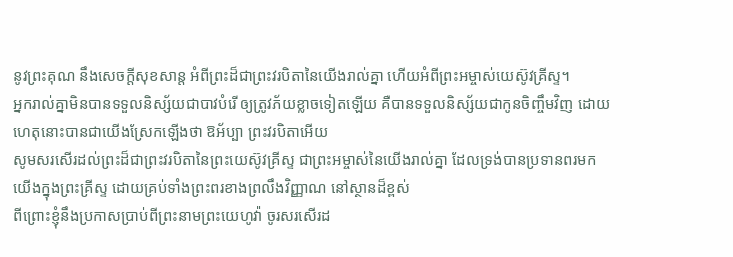នូវព្រះគុណ នឹងសេចក្ដីសុខសាន្ត អំពីព្រះដ៏ជាព្រះវរបិតានៃយើងរាល់គ្នា ហើយអំពីព្រះអម្ចាស់យេស៊ូវគ្រីស្ទ។
អ្នករាល់គ្នាមិនបានទទួលនិស្ស័យជាបាវបំរើ ឲ្យត្រូវភ័យខ្លាចទៀតឡើយ គឺបានទទួលនិស្ស័យជាកូនចិញ្ចឹមវិញ ដោយហេតុនោះបានជាយើងស្រែកឡើងថា ឱអ័ប្បា ព្រះវរបិតាអើយ
សូមសរសើរដល់ព្រះដ៏ជាព្រះវរបិតានៃព្រះយេស៊ូវគ្រីស្ទ ជាព្រះអម្ចាស់នៃយើងរាល់គ្នា ដែលទ្រង់បានប្រទានពរមកយើងក្នុងព្រះគ្រីស្ទ ដោយគ្រប់ទាំងព្រះពរខាងព្រលឹងវិញ្ញាណ នៅស្ថានដ៏ខ្ពស់
ពីព្រោះខ្ញុំនឹងប្រកាសប្រាប់ពីព្រះនាមព្រះយេហូវ៉ា ចូរសរសើរដ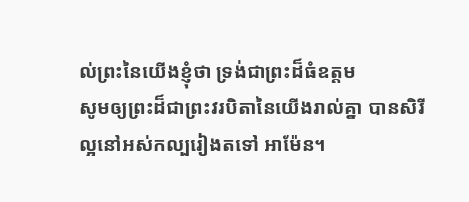ល់ព្រះនៃយើងខ្ញុំថា ទ្រង់ជាព្រះដ៏ធំឧត្តម
សូមឲ្យព្រះដ៏ជាព្រះវរបិតានៃយើងរាល់គ្នា បានសិរីល្អនៅអស់កល្បរៀងតទៅ អាម៉ែន។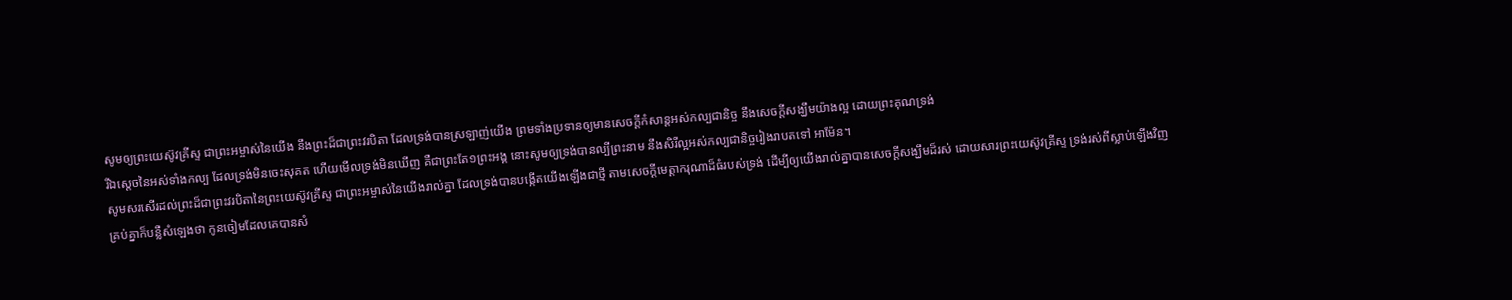សូមឲ្យព្រះយេស៊ូវគ្រីស្ទ ជាព្រះអម្ចាស់នៃយើង នឹងព្រះដ៏ជាព្រះវរបិតា ដែលទ្រង់បានស្រឡាញ់យើង ព្រមទាំងប្រទានឲ្យមានសេចក្ដីកំសាន្តអស់កល្បជានិច្ច នឹងសេចក្ដីសង្ឃឹមយ៉ាងល្អ ដោយព្រះគុណទ្រង់
រីឯស្តេចនៃអស់ទាំងកល្ប ដែលទ្រង់មិនចេះសុគត ហើយមើលទ្រង់មិនឃើញ គឺជាព្រះតែ១ព្រះអង្គ នោះសូមឲ្យទ្រង់បានល្បីព្រះនាម នឹងសិរីល្អអស់កល្បជានិច្ចរៀងរាបតទៅ អាម៉ែន។
សូមសរសើរដល់ព្រះដ៏ជាព្រះវរបិតានៃព្រះយេស៊ូវគ្រីស្ទ ជាព្រះអម្ចាស់នៃយើងរាល់គ្នា ដែលទ្រង់បានបង្កើតយើងឡើងជាថ្មី តាមសេចក្ដីមេត្តាករុណាដ៏ធំរបស់ទ្រង់ ដើម្បីឲ្យយើងរាល់គ្នាបានសេចក្ដីសង្ឃឹមដ៏រស់ ដោយសារព្រះយេស៊ូវគ្រីស្ទ ទ្រង់រស់ពីស្លាប់ឡើងវិញ
គ្រប់គ្នាក៏បន្លឺសំឡេងថា កូនចៀមដែលគេបានសំ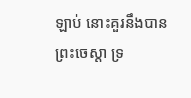ឡាប់ នោះគួរនឹងបានព្រះចេស្តា ទ្រ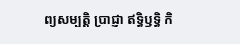ព្យសម្បត្តិ ប្រាជ្ញា ឥទ្ធិឫទ្ធិ កិ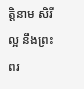ត្តិនាម សិរីល្អ នឹងព្រះពរ